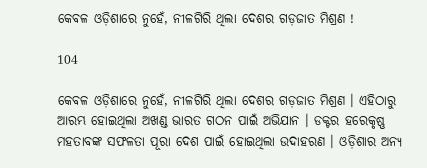କେବଳ ଓଡ଼ିଶାରେ ନୁହେଁ, ନୀଳଗିରି ଥିଲା ଦେଶର ଗଡ଼ଜାତ ମିଶ୍ରଣ !

104

କେବଳ ଓଡ଼ିଶାରେ ନୁହେଁ, ନୀଳଗିରି ଥିଲା ଦେଶର ଗଡ଼ଜାତ ମିଶ୍ରଣ । ଏହିଠାରୁ ଆରମ୍ଭ ହୋଇଥିଲା ଅଖଣ୍ଡ ଭାରତ ଗଠନ ପାଇଁ ଅଭିଯାନ । ଡକ୍ଟର ହରେକୃଷ୍ଣ ମହତାବଙ୍କ ସଫଳତା ପୂରା ଦେଶ ପାଇଁ ହୋଇଥିଲା ଉଦାହରଣ । ଓଡ଼ିଶାର ଅନ୍ୟ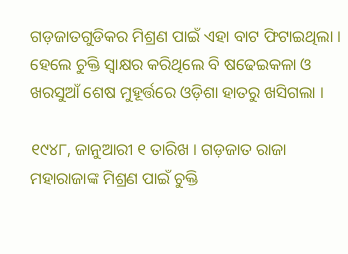ଗଡ଼ଜାତଗୁଡିକର ମିଶ୍ରଣ ପାଇଁ ଏହା ବାଟ ଫିଟାଇଥିଲା । ହେଲେ ଚୁକ୍ତି ସ୍ୱାକ୍ଷର କରିଥିଲେ ବି ଷଢେଇକଳା ଓ ଖରସୁଆଁ ଶେଷ ମୁହୂର୍ତ୍ତରେ ଓଡ଼ିଶା ହାତରୁ ଖସିଗଲା ।

୧୯୪୮, ଜାନୁଆରୀ ୧ ତାରିଖ । ଗଡ଼ଜାତ ରାଜା ମହାରାଜାଙ୍କ ମିଶ୍ରଣ ପାଇଁ ଚୁକ୍ତି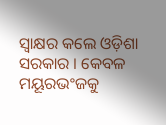ସ୍ୱାକ୍ଷର କଲେ ଓଡ଼ିଶା ସରକାର । କେବଳ ମୟୂରଭଂଜକୁ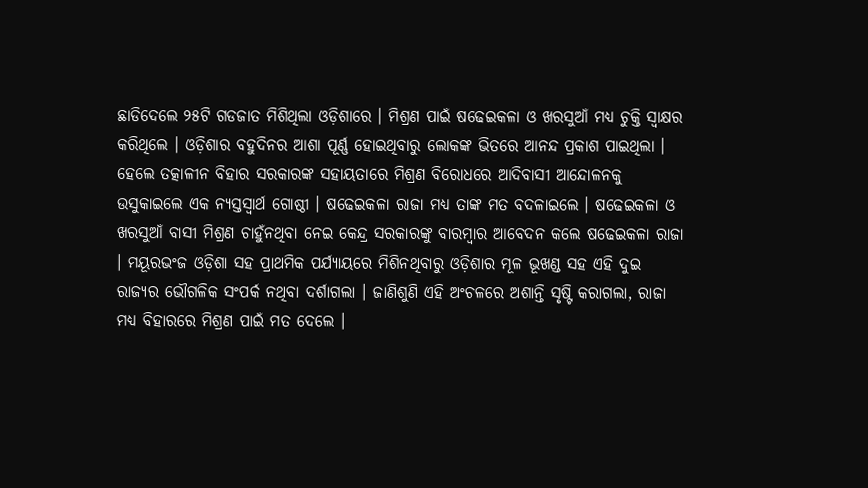ଛାଡିଦେଲେ ୨୫ଟି ଗଡଜାତ ମିଶିଥିଲା ଓଡ଼ିଶାରେ । ମିଶ୍ରଣ ପାଇଁ ଷଢେଇକଳା ଓ ଖରସୁଆଁ ମଧ୍ୟ ଚୁକ୍ତି ସ୍ୱାକ୍ଷର କରିଥିଲେ । ଓଡ଼ିଶାର ବହୁଦିନର ଆଶା ପୂର୍ଣ୍ଣ ହୋଇଥିବାରୁ ଲୋକଙ୍କ ଭିତରେ ଆନନ୍ଦ ପ୍ରକାଶ ପାଇଥିଲା । ହେଲେ ତତ୍କାଳୀନ ବିହାର ସରକାରଙ୍କ ସହାୟତାରେ ମିଶ୍ରଣ ବିରୋଧରେ ଆଦିବାସୀ ଆନ୍ଦୋଳନକୁ ଉସୁକାଇଲେ ଏକ ନ୍ୟସ୍ତସ୍ୱାର୍ଥ ଗୋଷ୍ଠୀ । ଷଢେଇକଳା ରାଜା ମଧ୍ୟ ତାଙ୍କ ମତ ବଦଳାଇଲେ । ଷଢେଇକଳା ଓ ଖରସୁଆଁ ବାସୀ ମିଶ୍ରଣ ଚାହୁଁନଥିବା ନେଇ କେନ୍ଦ୍ର ସରକାରଙ୍କୁ ବାରମ୍ବାର ଆବେଦନ କଲେ ଷଢେଇକଳା ରାଜା । ମୟୂରଭଂଜ ଓଡ଼ିଶା ସହ ପ୍ରାଥମିକ ପର୍ଯ୍ୟାୟରେ ମିଶିନଥିବାରୁ ଓଡ଼ିଶାର ମୂଳ ଭୂଖଣ୍ଡ ସହ ଏହି ଦୁଇ ରାଜ୍ୟର ଭୌଗଳିକ ସଂପର୍କ ନଥିବା ଦର୍ଶାଗଲା । ଜାଣିଶୁଣି ଏହି ଅଂଚଳରେ ଅଶାନ୍ତି ସୃଷ୍ଟି କରାଗଲା, ରାଜା ମଧ୍ୟ ବିହାରରେ ମିଶ୍ରଣ ପାଇଁ ମତ ଦେଲେ ।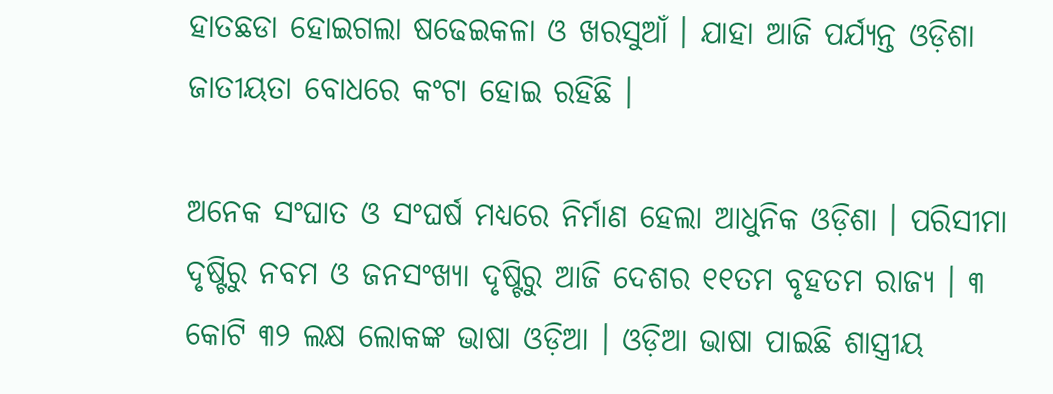ହାତଛଡା ହୋଇଗଲା ଷଢେଇକଳା ଓ ଖରସୁଆଁ । ଯାହା ଆଜି ପର୍ଯ୍ୟନ୍ତ ଓଡ଼ିଶା ଜାତୀୟତା ବୋଧରେ କଂଟା ହୋଇ ରହିଛି ।

ଅନେକ ସଂଘାତ ଓ ସଂଘର୍ଷ ମଧ୍ୟରେ ନିର୍ମାଣ ହେଲା ଆଧୁନିକ ଓଡ଼ିଶା । ପରିସୀମା ଦୃଷ୍ଟିରୁ ନବମ ଓ ଜନସଂଖ୍ୟା ଦୃଷ୍ଟିରୁ ଆଜି ଦେଶର ୧୧ତମ ବୃହତମ ରାଜ୍ୟ । ୩ କୋଟି ୩୨ ଲକ୍ଷ ଲୋକଙ୍କ ଭାଷା ଓଡ଼ିଆ । ଓଡ଼ିଆ ଭାଷା ପାଇଛି ଶାସ୍ତ୍ରୀୟ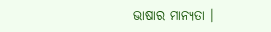ଭାଷାର ମାନ୍ୟତା ।